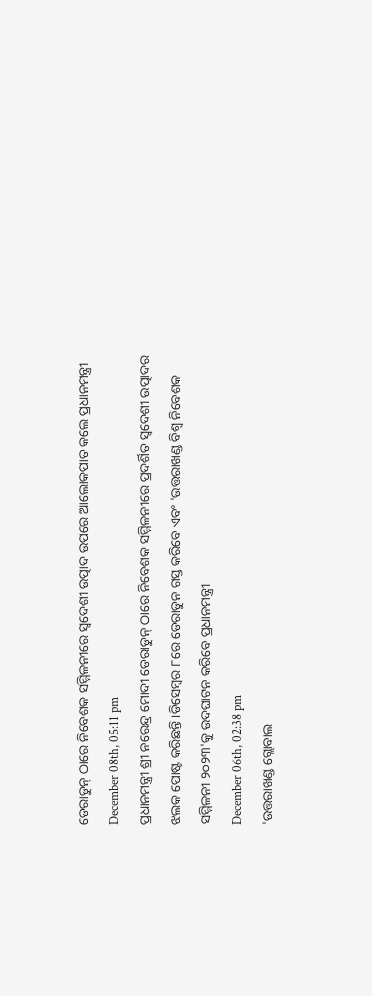ଡେରାଡୁନ୍ ଠାରେ ନିବେଶକ ସମ୍ମିଳନୀରେ ସ୍ୱଦେଶୀ ଉତ୍ପାଦ ଉପରେ ଆଲୋକପାତ କଲେ ପ୍ରଧାନମନ୍ତ୍ରୀ
December 08th, 05:11 pm
ପ୍ରଧାନମନ୍ତ୍ରୀ ଶ୍ରୀ ନରେନ୍ଦ୍ର ମୋଦୀ ଡେରାଡୁନ୍ ଠାରେ ନିବେଶକ ସମ୍ମିଳନୀରେ ପ୍ରଦର୍ଶିତ ସ୍ୱଦେଶୀ ଉତ୍ପାଦର ଝଲକ ପୋଷ୍ଟ କରିଛନ୍ତି ।ଡିସେମ୍ବର ୮ରେ ଡେରାଡୁନ ଗସ୍ତ କରିବେ ଏବଂ 'ଉତ୍ତରାଖଣ୍ଡ ବିଶ୍ୱ ନିବେଶକ ସମ୍ମିଳନୀ ୨୦୨୩'କୁ ଉଦଘାଟନ କରିବେ ପ୍ରଧାନମନ୍ତ୍ରୀ
December 06th, 02:38 pm
'ଉତ୍ତରାଖଣ୍ଡ ଗ୍ଲୋବାଲ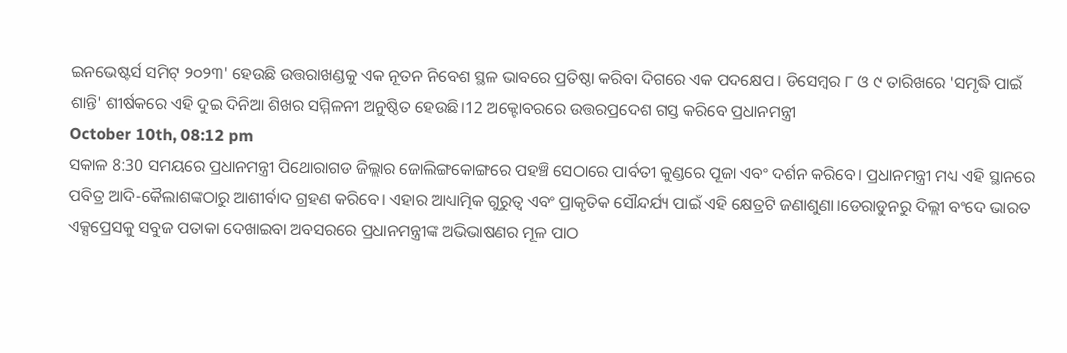ଇନଭେଷ୍ଟର୍ସ ସମିଟ୍ ୨୦୨୩' ହେଉଛି ଉତ୍ତରାଖଣ୍ଡକୁ ଏକ ନୂତନ ନିବେଶ ସ୍ଥଳ ଭାବରେ ପ୍ରତିଷ୍ଠା କରିବା ଦିଗରେ ଏକ ପଦକ୍ଷେପ । ଡିସେମ୍ବର ୮ ଓ ୯ ତାରିଖରେ 'ସମୃଦ୍ଧି ପାଇଁ ଶାନ୍ତି' ଶୀର୍ଷକରେ ଏହି ଦୁଇ ଦିନିଆ ଶିଖର ସମ୍ମିଳନୀ ଅନୁଷ୍ଠିତ ହେଉଛି।12 ଅକ୍ଟୋବରରେ ଉତ୍ତରପ୍ରଦେଶ ଗସ୍ତ କରିବେ ପ୍ରଧାନମନ୍ତ୍ରୀ
October 10th, 08:12 pm
ସକାଳ 8:30 ସମୟରେ ପ୍ରଧାନମନ୍ତ୍ରୀ ପିଥୋରାଗଡ ଜିଲ୍ଲାର ଜୋଲିଙ୍ଗକୋଙ୍ଗରେ ପହଞ୍ଚି ସେଠାରେ ପାର୍ବତୀ କୁଣ୍ଡରେ ପୂଜା ଏବଂ ଦର୍ଶନ କରିବେ। ପ୍ରଧାନମନ୍ତ୍ରୀ ମଧ୍ୟ ଏହି ସ୍ଥାନରେ ପବିତ୍ର ଆଦି-କୈଲାଶଙ୍କଠାରୁ ଆଶୀର୍ବାଦ ଗ୍ରହଣ କରିବେ। ଏହାର ଆଧ୍ୟାତ୍ମିକ ଗୁରୁତ୍ୱ ଏବଂ ପ୍ରାକୃତିକ ସୌନ୍ଦର୍ଯ୍ୟ ପାଇଁ ଏହି କ୍ଷେତ୍ରଟି ଜଣାଶୁଣା।ଡେରାଡୁନରୁ ଦିଲ୍ଲୀ ବଂଦେ ଭାରତ ଏକ୍ସପ୍ରେସକୁ ସବୁଜ ପତାକା ଦେଖାଇବା ଅବସରରେ ପ୍ରଧାନମନ୍ତ୍ରୀଙ୍କ ଅଭିଭାଷଣର ମୂଳ ପାଠ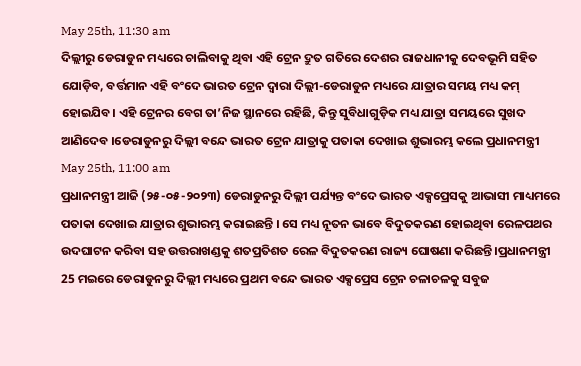May 25th, 11:30 am
ଦିଲ୍ଲୀରୁ ଡେରାଡୁନ ମଧ୍ୟରେ ଚାଲିବାକୁ ଥିବା ଏହି ଟ୍ରେନ ଦ୍ରୁତ ଗତିରେ ଦେଶର ରାଜଧାନୀକୁ ଦେବଭୂମି ସହିତ ଯୋଡ଼ିବ, ବର୍ତ୍ତମାନ ଏହି ବଂଦେ ଭାରତ ଟ୍ରେନ ଦ୍ୱାରା ଦିଲ୍ଲୀ-ଡେରାଡୁନ ମଧ୍ୟରେ ଯାତ୍ରାର ସମୟ ମଧ୍ୟ କମ୍ ହୋଇଯିବ। ଏହି ଟ୍ରେନର ବେଗ ତା’ନିଜ ସ୍ଥାନରେ ରହିଛି, କିନ୍ତୁ ସୁବିଧାଗୁଡ଼ିକ ମଧ୍ୟ ଯାତ୍ରା ସମୟରେ ସୁଖଦ ଆଣିଦେବ ।ଡେରାଡୁନରୁ ଦିଲ୍ଲୀ ବନ୍ଦେ ଭାରତ ଟ୍ରେନ ଯାତ୍ରାକୁ ପତାକା ଦେଖାଇ ଶୁଭାରମ୍ଭ କଲେ ପ୍ରଧାନମନ୍ତ୍ରୀ
May 25th, 11:00 am
ପ୍ରଧାନମନ୍ତ୍ରୀ ଆଜି (୨୫-୦୫-୨୦୨୩) ଡେରାଡୁନରୁ ଦିଲ୍ଲୀ ପର୍ଯ୍ୟନ୍ତ ବଂଦେ ଭାରତ ଏକ୍ସପ୍ରେସକୁ ଆଭାସୀ ମାଧ୍ୟମରେ ପତାକା ଦେଖାଇ ଯାତ୍ରାର ଶୁଭାରମ୍ଭ କରାଇଛନ୍ତି । ସେ ମଧ୍ୟ ନୂତନ ଭାବେ ବିଦୁତକରଣ ହୋଇଥିବା ରେଳପଥର ଉଦଘାଟନ କରିବା ସହ ଉତ୍ତରାଖଣ୍ଡକୁ ଶତପ୍ରତିଶତ ରେଳ ବିଦୁତକରଣ ରାଜ୍ୟ ଘୋଷଣା କରିଛନ୍ତି ।ପ୍ରଧାନମନ୍ତ୍ରୀ 25 ମଇରେ ଡେରାଡୁନରୁ ଦିଲ୍ଲୀ ମଧ୍ୟରେ ପ୍ରଥମ ବନ୍ଦେ ଭାରତ ଏକ୍ସପ୍ରେସ ଟ୍ରେନ ଚଳାଚଳକୁ ସବୁଜ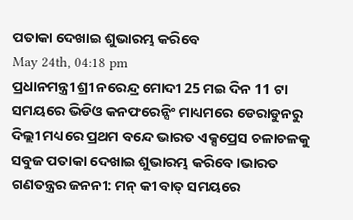ପତାକା ଦେଖାଇ ଶୁଭାରମ୍ଭ କରିବେ
May 24th, 04:18 pm
ପ୍ରଧାନମନ୍ତ୍ରୀ ଶ୍ରୀ ନରେନ୍ଦ୍ର ମୋଦୀ 25 ମଇ ଦିନ 11 ଟା ସମୟରେ ଭିଡିଓ କନଫରେନ୍ସିଂ ମାଧ୍ୟମରେ ଡେରାଡୁନରୁ ଦିଲ୍ଲୀ ମଧ୍ୟରେ ପ୍ରଥମ ବନ୍ଦେ ଭାରତ ଏକ୍ସପ୍ରେସ ଚଳାଚଳକୁ ସବୁଜ ପତାକା ଦେଖାଇ ଶୁଭାରମ୍ଭ କରିବେ।ଭାରତ ଗଣତନ୍ତ୍ରର ଜନନୀ: ମନ୍ କୀ ବାତ୍ ସମୟରେ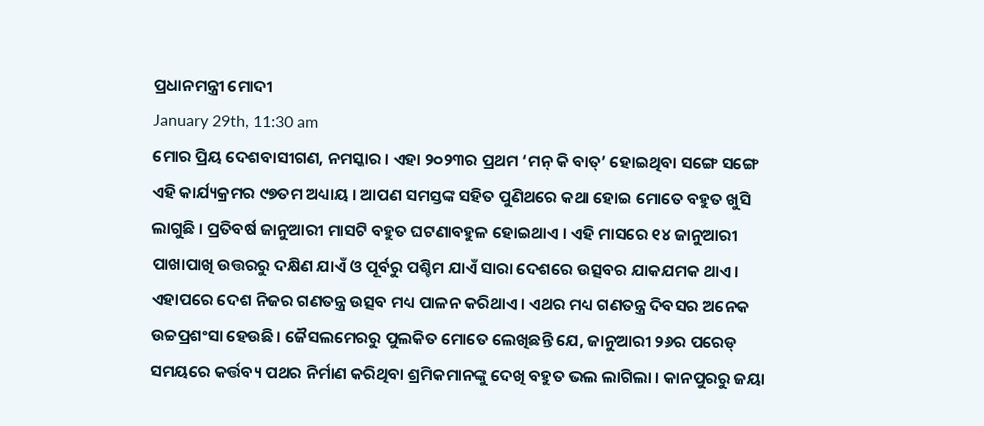ପ୍ରଧାନମନ୍ତ୍ରୀ ମୋଦୀ
January 29th, 11:30 am
ମୋର ପ୍ରିୟ ଦେଶବାସୀଗଣ, ନମସ୍କାର । ଏହା ୨୦୨୩ର ପ୍ରଥମ ‘ମନ୍ କି ବାତ୍’ ହୋଇଥିବା ସଙ୍ଗେ ସଙ୍ଗେ ଏହି କାର୍ଯ୍ୟକ୍ରମର ୯୭ତମ ଅଧ୍ୟାୟ । ଆପଣ ସମସ୍ତଙ୍କ ସହିତ ପୁଣିଥରେ କଥା ହୋଇ ମୋତେ ବହୁତ ଖୁସି ଲାଗୁଛି । ପ୍ରତିବର୍ଷ ଜାନୁଆରୀ ମାସଟି ବହୁତ ଘଟଣାବହୁଳ ହୋଇଥାଏ । ଏହି ମାସରେ ୧୪ ଜାନୁଆରୀ ପାଖାପାଖି ଉତ୍ତରରୁ ଦକ୍ଷିଣ ଯାଏଁ ଓ ପୂର୍ବରୁ ପଶ୍ଚିମ ଯାଏଁ ସାରା ଦେଶରେ ଉତ୍ସବର ଯାକଯମକ ଥାଏ। ଏହାପରେ ଦେଶ ନିଜର ଗଣତନ୍ତ୍ର ଉତ୍ସବ ମଧ୍ୟ ପାଳନ କରିଥାଏ। ଏଥର ମଧ୍ୟ ଗଣତନ୍ତ୍ର ଦିବସର ଅନେକ ଉଚ୍ଚପ୍ରଶଂସା ହେଉଛି। ଜୈସଲମେରରୁ ପୁଲକିତ ମୋତେ ଲେଖିଛନ୍ତି ଯେ, ଜାନୁଆରୀ ୨୬ର ପରେଡ୍ ସମୟରେ କର୍ତ୍ତବ୍ୟ ପଥର ନିର୍ମାଣ କରିଥିବା ଶ୍ରମିକମାନଙ୍କୁ ଦେଖି ବହୁତ ଭଲ ଲାଗିଲା । କାନପୁରରୁ ଜୟା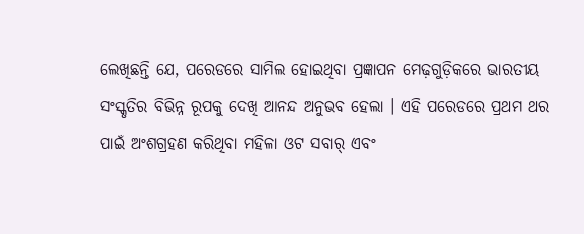ଲେଖିଛନ୍ତି ଯେ, ପରେଡରେ ସାମିଲ ହୋଇଥିବା ପ୍ରଜ୍ଞାପନ ମେଢ଼ଗୁଡ଼ିକରେ ଭାରତୀୟ ସଂସ୍କୃତିର ବିଭିନ୍ନ ରୂପକୁ ଦେଖି ଆନନ୍ଦ ଅନୁଭବ ହେଲା । ଏହି ପରେଡରେ ପ୍ରଥମ ଥର ପାଇଁ ଅଂଶଗ୍ରହଣ କରିଥିବା ମହିଳା ଓଟ ସବାର୍ ଏବଂ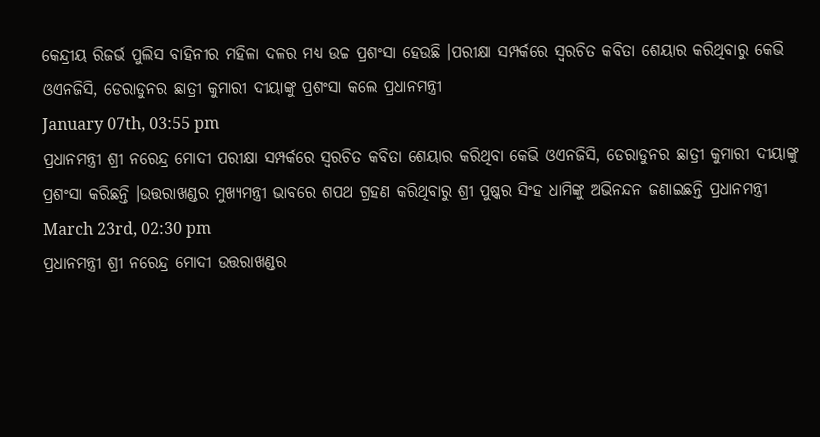କେନ୍ଦ୍ରୀୟ ରିଜର୍ଭ ପୁଲିସ ବାହିନୀର ମହିଳା ଦଳର ମଧ୍ୟ ଉଚ୍ଚ ପ୍ରଶଂସା ହେଉଛି ।ପରୀକ୍ଷା ସମ୍ପର୍କରେ ସ୍ୱରଚିତ କବିତା ଶେୟାର କରିଥିବାରୁ କେଭି ଓଏନଜିସି, ଡେରାଡୁନର ଛାତ୍ରୀ କୁମାରୀ ଦୀୟାଙ୍କୁ ପ୍ରଶଂସା କଲେ ପ୍ରଧାନମନ୍ତ୍ରୀ
January 07th, 03:55 pm
ପ୍ରଧାନମନ୍ତ୍ରୀ ଶ୍ରୀ ନରେନ୍ଦ୍ର ମୋଦୀ ପରୀକ୍ଷା ସମ୍ପର୍କରେ ସ୍ୱରଚିତ କବିତା ଶେୟାର କରିଥିବା କେଭି ଓଏନଜିସି, ଡେରାଡୁନର ଛାତ୍ରୀ କୁମାରୀ ଦୀୟାଙ୍କୁ ପ୍ରଶଂସା କରିଛନ୍ତି ।ଉତ୍ତରାଖଣ୍ଡର ମୁଖ୍ୟମନ୍ତ୍ରୀ ଭାବରେ ଶପଥ ଗ୍ରହଣ କରିଥିବାରୁ ଶ୍ରୀ ପୁଷ୍କର ସିଂହ ଧାମିଙ୍କୁ ଅଭିନନ୍ଦନ ଜଣାଇଛନ୍ତି ପ୍ରଧାନମନ୍ତ୍ରୀ
March 23rd, 02:30 pm
ପ୍ରଧାନମନ୍ତ୍ରୀ ଶ୍ରୀ ନରେନ୍ଦ୍ର ମୋଦୀ ଉତ୍ତରାଖଣ୍ଡର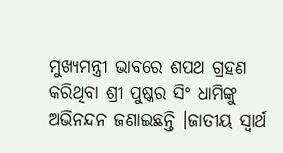ମୁଖ୍ୟମନ୍ତ୍ରୀ ଭାବରେ ଶପଥ ଗ୍ରହଣ କରିଥିବା ଶ୍ରୀ ପୁଷ୍କର ସିଂ ଧାମିଙ୍କୁ ଅଭିନନ୍ଦନ ଜଣାଇଛନ୍ତି ।ଜାତୀୟ ସ୍ୱାର୍ଥ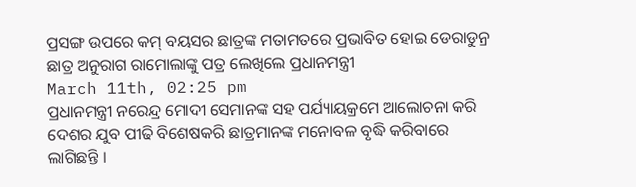ପ୍ରସଙ୍ଗ ଉପରେ କମ୍ ବୟସର ଛାତ୍ରଙ୍କ ମତାମତରେ ପ୍ରଭାବିତ ହୋଇ ଡେରାଡୁନ୍ର ଛାତ୍ର ଅନୁରାଗ ରାମୋଲାଙ୍କୁ ପତ୍ର ଲେଖିଲେ ପ୍ରଧାନମନ୍ତ୍ରୀ
March 11th, 02:25 pm
ପ୍ରଧାନମନ୍ତ୍ରୀ ନରେନ୍ଦ୍ର ମୋଦୀ ସେମାନଙ୍କ ସହ ପର୍ଯ୍ୟାୟକ୍ରମେ ଆଲୋଚନା କରି ଦେଶର ଯୁବ ପୀଢି ବିଶେଷକରି ଛାତ୍ରମାନଙ୍କ ମନୋବଳ ବୃଦ୍ଧି କରିବାରେ ଲାଗିଛନ୍ତି ।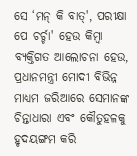ସେ ‘ମନ୍ କି ବାତ୍', ପରୀକ୍ଷା ପେ ଚର୍ଚ୍ଚା' ହେଉ କିମ୍ବା ବ୍ୟକ୍ତିଗତ ଆଲୋଚନା ହେଉ, ପ୍ରଧାନମନ୍ତ୍ରୀ ମୋଦୀ ବିଭିନ୍ନ ମାଧ୍ୟମ ଜରିଆରେ ସେମାନଙ୍କ ଚିନ୍ତାଧାରା ଏବଂ କୌତୁହଳକୁ ହୃଦୟଙ୍ଗମ କରି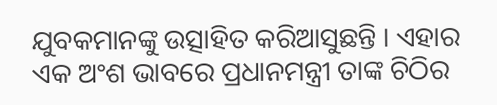ଯୁବକମାନଙ୍କୁ ଉତ୍ସାହିତ କରିଆସୁଛନ୍ତି । ଏହାର ଏକ ଅଂଶ ଭାବରେ ପ୍ରଧାନମନ୍ତ୍ରୀ ତାଙ୍କ ଚିଠିର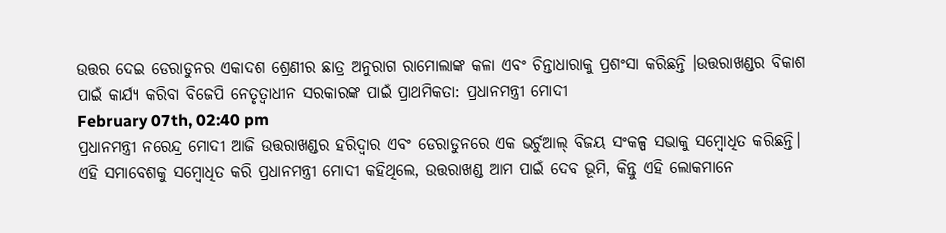ଉତ୍ତର ଦେଇ ଡେରାଡୁନର ଏକାଦଶ ଶ୍ରେଣୀର ଛାତ୍ର ଅନୁରାଗ ରାମୋଲାଙ୍କ କଳା ଏବଂ ଚିନ୍ତାଧାରାକୁ ପ୍ରଶଂସା କରିଛନ୍ତି ।ଉତ୍ତରାଖଣ୍ଡର ବିକାଶ ପାଇଁ କାର୍ଯ୍ୟ କରିବା ବିଜେପି ନେତୃତ୍ୱାଧୀନ ସରକାରଙ୍କ ପାଇଁ ପ୍ରାଥମିକତା: ପ୍ରଧାନମନ୍ତ୍ରୀ ମୋଦୀ
February 07th, 02:40 pm
ପ୍ରଧାନମନ୍ତ୍ରୀ ନରେନ୍ଦ୍ର ମୋଦୀ ଆଜି ଉତ୍ତରାଖଣ୍ଡର ହରିଦ୍ୱାର ଏବଂ ଡେରାଡୁନରେ ଏକ ଭର୍ଚୁଆଲ୍ ବିଜୟ ସଂକଳ୍ପ ସଭାକୁ ସମ୍ବୋଧିତ କରିଛନ୍ତି। ଏହି ସମାବେଶକୁ ସମ୍ବୋଧିତ କରି ପ୍ରଧାନମନ୍ତ୍ରୀ ମୋଦୀ କହିଥିଲେ, ଉତ୍ତରାଖଣ୍ଡ ଆମ ପାଇଁ ଦେବ ଭୂମି, କିନ୍ତୁ ଏହି ଲୋକମାନେ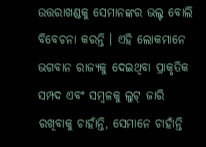ଉତ୍ତରାଖଣ୍ଡକୁ ସେମାନଙ୍କର ଭଲ୍ଟ ବୋଲି ବିବେଚନା କରନ୍ତି । ଏହି ଲୋକମାନେ ଭଗବାନ ରାଜ୍ୟକୁ ଦେଇଥିବା ପ୍ରାକୃତିକ ସମ୍ପଦ ଏବଂ ସମ୍ବଳକୁ ଲୁଟ୍ ଜାରି ରଖିବାକୁ ଚାହାଁନ୍ତି, ସେମାନେ ଚାହାଁନ୍ତି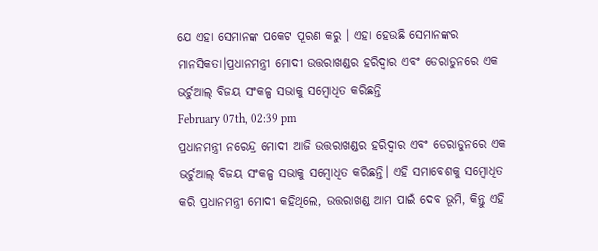ଯେ ଏହା ସେମାନଙ୍କ ପକେଟ ପୂରଣ କରୁ । ଏହା ହେଉଛି ସେମାନଙ୍କର ମାନସିକତା।ପ୍ରଧାନମନ୍ତ୍ରୀ ମୋଦୀ ଉତ୍ତରାଖଣ୍ଡର ହରିଦ୍ୱାର ଏବଂ ଡେରାଡୁନରେ ଏକ ଭର୍ଚୁଆଲ୍ ବିଜୟ ସଂକଳ୍ପ ସଭାକୁ ସମ୍ବୋଧିତ କରିଛନ୍ତି
February 07th, 02:39 pm
ପ୍ରଧାନମନ୍ତ୍ରୀ ନରେନ୍ଦ୍ର ମୋଦୀ ଆଜି ଉତ୍ତରାଖଣ୍ଡର ହରିଦ୍ୱାର ଏବଂ ଡେରାଡୁନରେ ଏକ ଭର୍ଚୁଆଲ୍ ବିଜୟ ସଂକଳ୍ପ ସଭାକୁ ସମ୍ବୋଧିତ କରିଛନ୍ତି। ଏହି ସମାବେଶକୁ ସମ୍ବୋଧିତ କରି ପ୍ରଧାନମନ୍ତ୍ରୀ ମୋଦୀ କହିଥିଲେ, ଉତ୍ତରାଖଣ୍ଡ ଆମ ପାଇଁ ଦେବ ଭୂମି, କିନ୍ତୁ ଏହି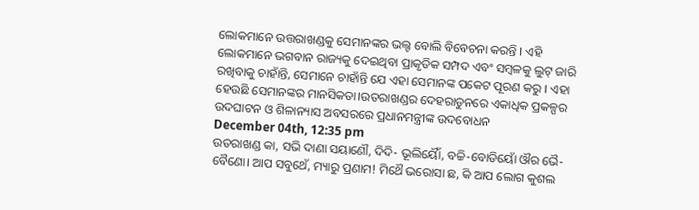ଲୋକମାନେ ଉତ୍ତରାଖଣ୍ଡକୁ ସେମାନଙ୍କର ଭଲ୍ଟ ବୋଲି ବିବେଚନା କରନ୍ତି । ଏହି ଲୋକମାନେ ଭଗବାନ ରାଜ୍ୟକୁ ଦେଇଥିବା ପ୍ରାକୃତିକ ସମ୍ପଦ ଏବଂ ସମ୍ବଳକୁ ଲୁଟ୍ ଜାରି ରଖିବାକୁ ଚାହାଁନ୍ତି, ସେମାନେ ଚାହାଁନ୍ତି ଯେ ଏହା ସେମାନଙ୍କ ପକେଟ ପୂରଣ କରୁ । ଏହା ହେଉଛି ସେମାନଙ୍କର ମାନସିକତା।ଉତରାଖଣ୍ଡର ଦେହରାଡୁନରେ ଏକାଧିକ ପ୍ରକଳ୍ପର ଉଦଘାଟନ ଓ ଶିଳାନ୍ୟାସ ଅବସରରେ ପ୍ରଧାନମନ୍ତ୍ରୀଙ୍କ ଉଦବୋଧନ
December 04th, 12:35 pm
ଉତରାଖଣ୍ଡ କା, ସଭି ଦାଣା ସୟାଣୌ, ଦିଦି- ଭୂଲିୟୈାଁ, ବଚ୍ଚି-ବୋଡିୟୋଁ ଔର ଭୈ-ବୈଣୋ। ଆପ ସବୁଥେଁ, ମ୍ୟାରୁ ପ୍ରଣାମ! ମିଥୈ ଭରୋସା ଛ, କି ଆପ ଲୋଗ କୁଶଲ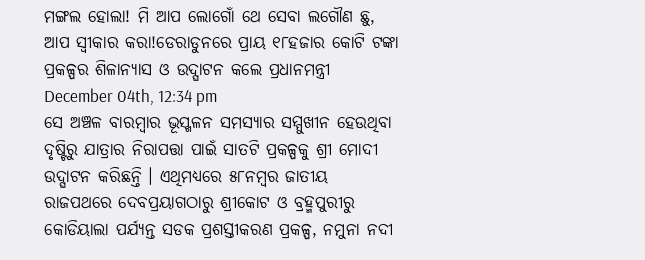ମଙ୍ଗଲ ହୋଲା! ମି ଆପ ଲୋଗୋଁ ଥେ ସେବା ଲଗୌଣ ଛୁ, ଆପ ସ୍ୱୀକାର କରା!ଡେରାଡୁନରେ ପ୍ରାୟ ୧୮ହଜାର କୋଟି ଟଙ୍କା ପ୍ରକଳ୍ପର ଶିଳାନ୍ୟାସ ଓ ଉଦ୍ଘାଟନ କଲେ ପ୍ରଧାନମନ୍ତ୍ରୀ
December 04th, 12:34 pm
ସେ ଅଞ୍ଚଳ ବାରମ୍ବାର ଭୂସ୍ଖଳନ ସମସ୍ୟାର ସମ୍ମୁଖୀନ ହେଉଥିବା ଦୃଷ୍ଟିରୁ ଯାତ୍ରାର ନିରାପତ୍ତା ପାଇଁ ସାତଟି ପ୍ରକଳ୍ପକୁ ଶ୍ରୀ ମୋଦୀ ଉଦ୍ଘାଟନ କରିଛନ୍ତି । ଏଥିମଧ୍ୟରେ ୫୮ନମ୍ବର ଜାତୀୟ ରାଜପଥରେ ଦେବପ୍ରୟାଗଠାରୁ ଶ୍ରୀକୋଟ ଓ ବ୍ରହ୍ମପୁରୀରୁ କୋଡିୟାଲା ପର୍ଯ୍ୟନ୍ତ ସଡକ ପ୍ରଶସ୍ତୀକରଣ ପ୍ରକଳ୍ପ, ନମୁନା ନଦୀ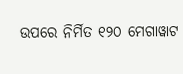ଉପରେ ନିର୍ମିତ ୧୨୦ ମେଗାୱାଟ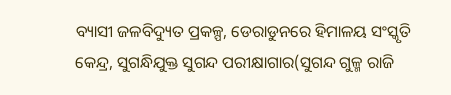ବ୍ୟାସୀ ଜଳବିଦ୍ୟୁତ ପ୍ରକଳ୍ପ, ଡେରାଡୁନରେ ହିମାଳୟ ସଂସ୍କୃତି କେନ୍ଦ୍ର, ସୁଗନ୍ଧିଯୁକ୍ତ ସୁଗନ୍ଦ ପରୀକ୍ଷାଗାର(ସୁଗନ୍ଦ ଗୁଳ୍ମ ରାଜି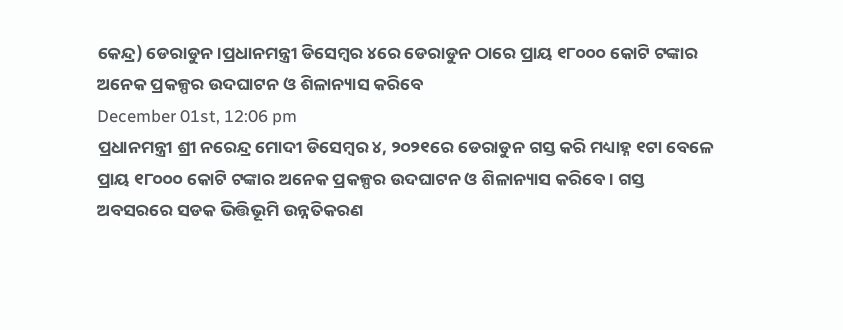କେନ୍ଦ୍ର) ଡେରାଡୁନ ।ପ୍ରଧାନମନ୍ତ୍ରୀ ଡିସେମ୍ବର ୪ରେ ଡେରାଡୁନ ଠାରେ ପ୍ରାୟ ୧୮୦୦୦ କୋଟି ଟଙ୍କାର ଅନେକ ପ୍ରକଳ୍ପର ଉଦଘାଟନ ଓ ଶିଳାନ୍ୟାସ କରିବେ
December 01st, 12:06 pm
ପ୍ରଧାନମନ୍ତ୍ରୀ ଶ୍ରୀ ନରେନ୍ଦ୍ର ମୋଦୀ ଡିସେମ୍ବର ୪, ୨୦୨୧ରେ ଡେରାଡୁନ ଗସ୍ତ କରି ମଧ୍ୟାହ୍ନ ୧ଟା ବେଳେ ପ୍ରାୟ ୧୮୦୦୦ କୋଟି ଟଙ୍କାର ଅନେକ ପ୍ରକଳ୍ପର ଉଦଘାଟନ ଓ ଶିଳାନ୍ୟାସ କରିବେ । ଗସ୍ତ ଅବସରରେ ସଡକ ଭିତ୍ତିଭୂମି ଉନ୍ନତିକରଣ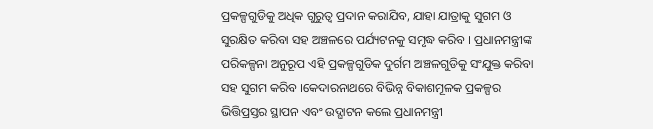ପ୍ରକଳ୍ପଗୁଡିକୁ ଅଧିକ ଗୁରୁତ୍ୱ ପ୍ରଦାନ କରାଯିବ, ଯାହା ଯାତ୍ରାକୁ ସୁଗମ ଓ ସୁରକ୍ଷିତ କରିବା ସହ ଅଞ୍ଚଳରେ ପର୍ଯ୍ୟଟନକୁ ସମୃଦ୍ଧ କରିବ । ପ୍ରଧାନମନ୍ତ୍ରୀଙ୍କ ପରିକଳ୍ପନା ଅନୁରୂପ ଏହି ପ୍ରକଳ୍ପଗୁଡିକ ଦୁର୍ଗମ ଅଞ୍ଚଳଗୁଡିକୁ ସଂଯୁକ୍ତ କରିବା ସହ ସୁଗମ କରିବ ।କେଦାରନାଥରେ ବିଭିନ୍ନ ବିକାଶମୂଳକ ପ୍ରକଳ୍ପର ଭିତ୍ତିପ୍ରସ୍ତର ସ୍ଥାପନ ଏବଂ ଉଦ୍ଘାଟନ କଲେ ପ୍ରଧାନମନ୍ତ୍ରୀ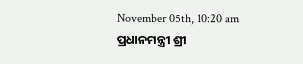November 05th, 10:20 am
ପ୍ରଧାନମନ୍ତ୍ରୀ ଶ୍ରୀ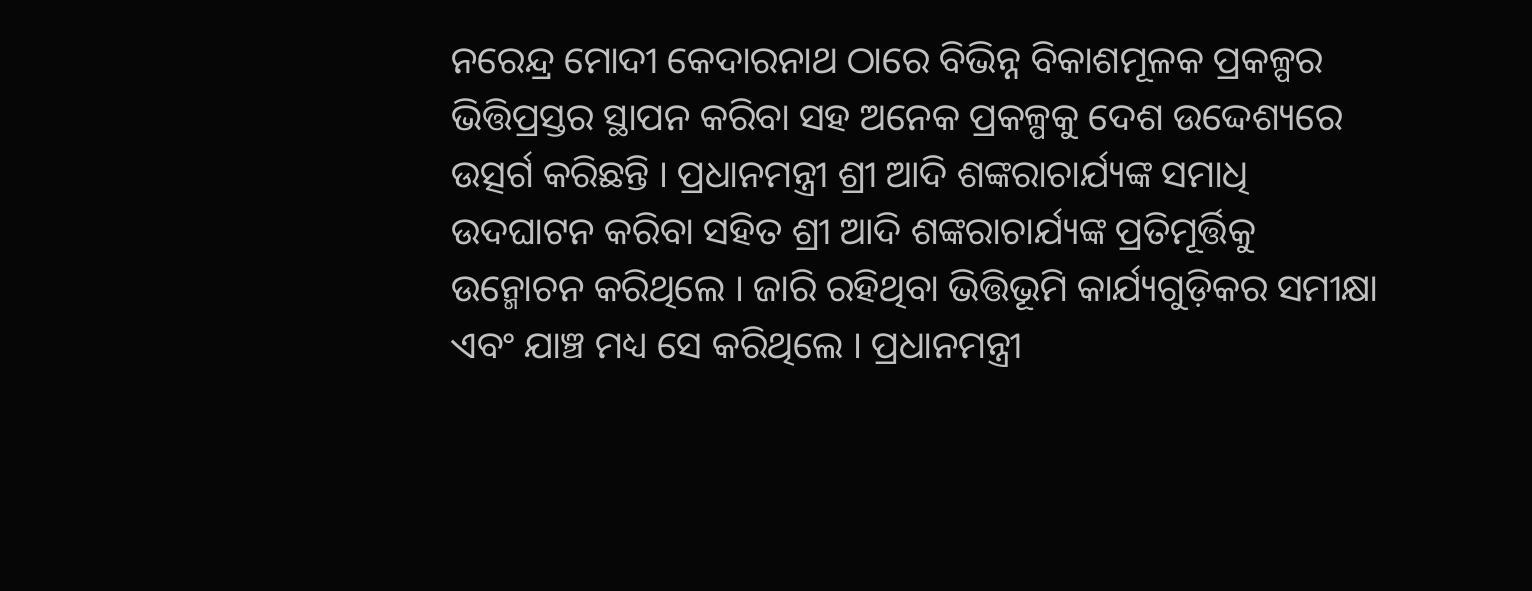ନରେନ୍ଦ୍ର ମୋଦୀ କେଦାରନାଥ ଠାରେ ବିଭିନ୍ନ ବିକାଶମୂଳକ ପ୍ରକଳ୍ପର ଭିତ୍ତିପ୍ରସ୍ତର ସ୍ଥାପନ କରିବା ସହ ଅନେକ ପ୍ରକଳ୍ପକୁ ଦେଶ ଉଦ୍ଦେଶ୍ୟରେ ଉତ୍ସର୍ଗ କରିଛନ୍ତି । ପ୍ରଧାନମନ୍ତ୍ରୀ ଶ୍ରୀ ଆଦି ଶଙ୍କରାଚାର୍ଯ୍ୟଙ୍କ ସମାଧି ଉଦଘାଟନ କରିବା ସହିତ ଶ୍ରୀ ଆଦି ଶଙ୍କରାଚାର୍ଯ୍ୟଙ୍କ ପ୍ରତିମୂର୍ତ୍ତିକୁ ଉନ୍ମୋଚନ କରିଥିଲେ । ଜାରି ରହିଥିବା ଭିତ୍ତିଭୂମି କାର୍ଯ୍ୟଗୁଡ଼ିକର ସମୀକ୍ଷା ଏବଂ ଯାଞ୍ଚ ମଧ୍ୟ ସେ କରିଥିଲେ । ପ୍ରଧାନମନ୍ତ୍ରୀ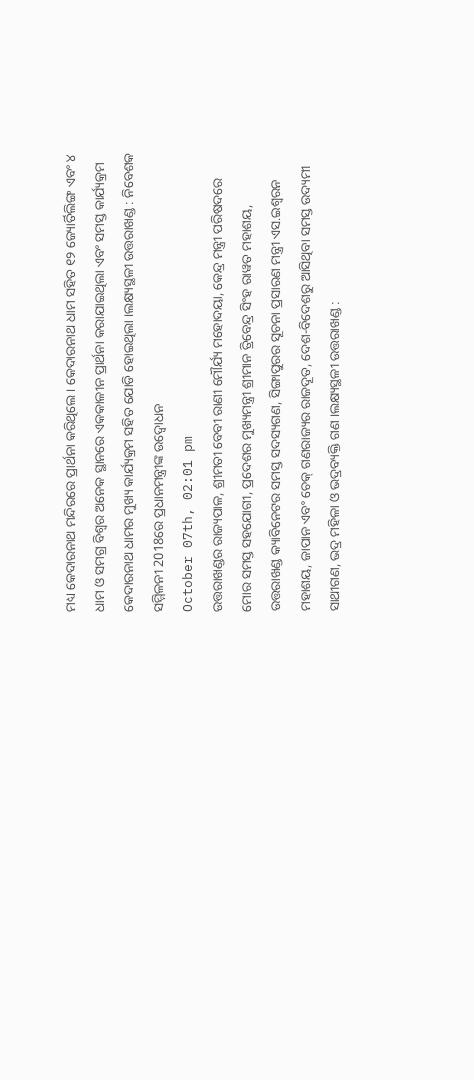ମଧ୍ୟ କେଦାରନାଥ ମନ୍ଦିରରେ ପ୍ରାର୍ଥନା କରିଥିଲେ । କେଦାରନାଥ ଧାମ ସହିତ ୧୨ ଜ୍ୟୋର୍ତିଲିଙ୍ଗ ଏବଂ ୪ ଧାମ ଓ ସମଗ୍ର ବିଶ୍ୱର ଅନେକ ସ୍ଥାନରେ ଏକକାଳୀନ ପ୍ରାର୍ଥନା କରାଯାଇଥିଲା ଏବଂ ସମସ୍ତ କାର୍ଯ୍ୟକ୍ରମ କେଦାରନାଥ ଧାମର ମୁଖ୍ୟ କାର୍ଯ୍ୟକ୍ରମ ସହିତ ଯୋଡି ହୋଇଥିଲା ।ଲକ୍ଷ୍ୟସ୍ଥଳୀ ଉତ୍ତରାଖଣ୍ଡ : ନିବେଶକ ସମ୍ମିଳନୀ 2018ରେ ପ୍ରଧାନମନ୍ତ୍ରୀଙ୍କ ଉଦ୍ବୋଧନ
October 07th, 02:01 pm
ଉତ୍ତରାଖଣ୍ଡର ରାଜ୍ୟପାଳ, ଶ୍ରୀମତୀ ବେବୀ ରାଣୀ ମୌର୍ଯ୍ୟ ମହୋଦୟା, କେନ୍ଦ୍ର ମନ୍ତ୍ରୀ ପରିଷଦରେ ମୋର ସମସ୍ତ ସହଯୋଗୀ, ପ୍ରଦେଶର ମୁଖ୍ୟମନ୍ତ୍ରୀ ଶ୍ରୀମାନ ତ୍ରିବେନ୍ଦ୍ର ସିଂହ ରାୱତ ମହାଶୟ, ଉତ୍ତରାଖଣ୍ଡ କ୍ୟାବିନେଟର ସମସ୍ତ ସଦସ୍ୟଗଣ, ସିଙ୍ଗାପୁରର ସୂଚନା ପ୍ରସାରଣ ମନ୍ତ୍ରୀ ଏସ.ଇଶ୍ଵରନ ମହାଶୟ, ଜାପାନ ଏବଂ ଚେକ୍ ଗଣରାଜ୍ୟର ରାଜଦୂତ, ଦେଶ-ବିଦେଶରୁ ଆସିଥିବା ସମସ୍ତ ଉଦ୍ୟମୀ ସାଥୀଗଣ, ଭଦ୍ର ମହିଳା ଓ ଭଦ୍ରବ୍ୟକ୍ତି ଗଣ ।ଲକ୍ଷ୍ୟସ୍ଥଳୀ ଉତ୍ତରାଖଣ୍ଡ :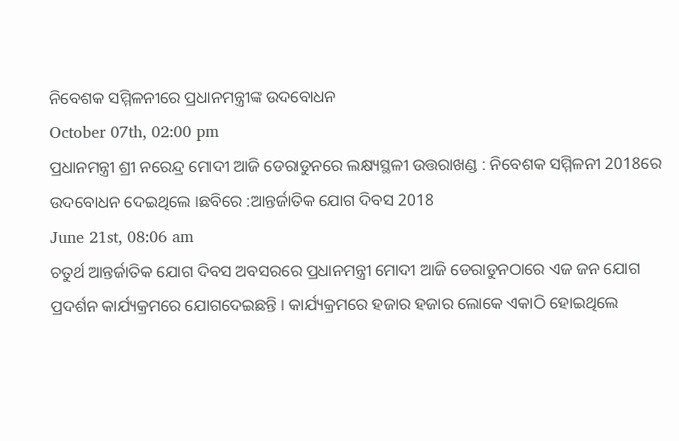ନିବେଶକ ସମ୍ମିଳନୀରେ ପ୍ରଧାନମନ୍ତ୍ରୀଙ୍କ ଉଦବୋଧନ
October 07th, 02:00 pm
ପ୍ରଧାନମନ୍ତ୍ରୀ ଶ୍ରୀ ନରେନ୍ଦ୍ର ମୋଦୀ ଆଜି ଡେରାଡୁନରେ ଲକ୍ଷ୍ୟସ୍ଥଳୀ ଉତ୍ତରାଖଣ୍ଡ : ନିବେଶକ ସମ୍ମିଳନୀ 2018ରେ ଉଦବୋଧନ ଦେଇଥିଲେ ।ଛବିରେ :ଆନ୍ତର୍ଜାତିକ ଯୋଗ ଦିବସ 2018
June 21st, 08:06 am
ଚତୁର୍ଥ ଆନ୍ତର୍ଜାତିକ ଯୋଗ ଦିବସ ଅବସରରେ ପ୍ରଧାନମନ୍ତ୍ରୀ ମୋଦୀ ଆଜି ଡେରାଡୁନଠାରେ ଏଜ ଜନ ଯୋଗ ପ୍ରଦର୍ଶନ କାର୍ଯ୍ୟକ୍ରମରେ ଯୋଗଦେଇଛନ୍ତି । କାର୍ଯ୍ୟକ୍ରମରେ ହଜାର ହଜାର ଲୋକେ ଏକାଠି ହୋଇଥିଲେ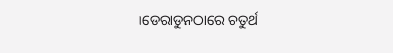।ଡେରାଡୁନଠାରେ ଚତୁର୍ଥ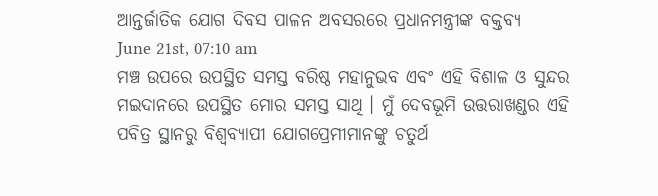ଆନ୍ତର୍ଜାତିକ ଯୋଗ ଦିବସ ପାଳନ ଅବସରରେ ପ୍ରଧାନମନ୍ତ୍ରୀଙ୍କ ବକ୍ତବ୍ୟ
June 21st, 07:10 am
ମଞ୍ଚ ଉପରେ ଉପସ୍ଥିତ ସମସ୍ତ ବରିଷ୍ଠ ମହାନୁଭବ ଏବଂ ଏହି ବିଶାଳ ଓ ସୁନ୍ଦର ମଇଦାନରେ ଉପସ୍ଥିତ ମୋର ସମସ୍ତ ସାଥି । ମୁଁ ଦେବଭୂମି ଉତ୍ତରାଖଣ୍ଡର ଏହି ପବିତ୍ର ସ୍ଥାନରୁ ବିଶ୍ୱବ୍ୟାପୀ ଯୋଗପ୍ରେମୀମାନଙ୍କୁ ଚତୁର୍ଥ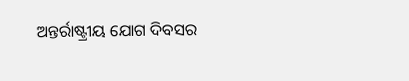ଅନ୍ତର୍ରାଷ୍ଟ୍ରୀୟ ଯୋଗ ଦିବସର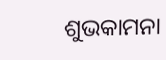ଶୁଭକାମନା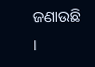ଜଣାଉଛି ।